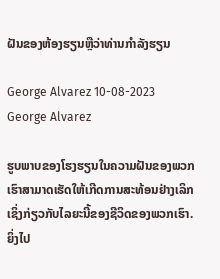ຝັນຂອງຫ້ອງຮຽນຫຼືວ່າທ່ານກໍາລັງຮຽນ

George Alvarez 10-08-2023
George Alvarez

ຮູບພາບຂອງໂຮງຮຽນໃນຄວາມຝັນຂອງພວກເຮົາສາມາດເຮັດໃຫ້ເກີດການສະທ້ອນຢ່າງເລິກເຊິ່ງກ່ຽວກັບໄລຍະນີ້ຂອງຊີວິດຂອງພວກເຮົາ. ຍິ່ງໄປ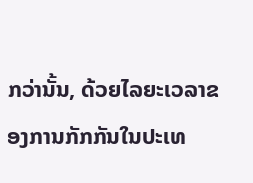ກວ່ານັ້ນ, ດ້ວຍໄລຍະເວລາຂອງການກັກກັນໃນປະເທ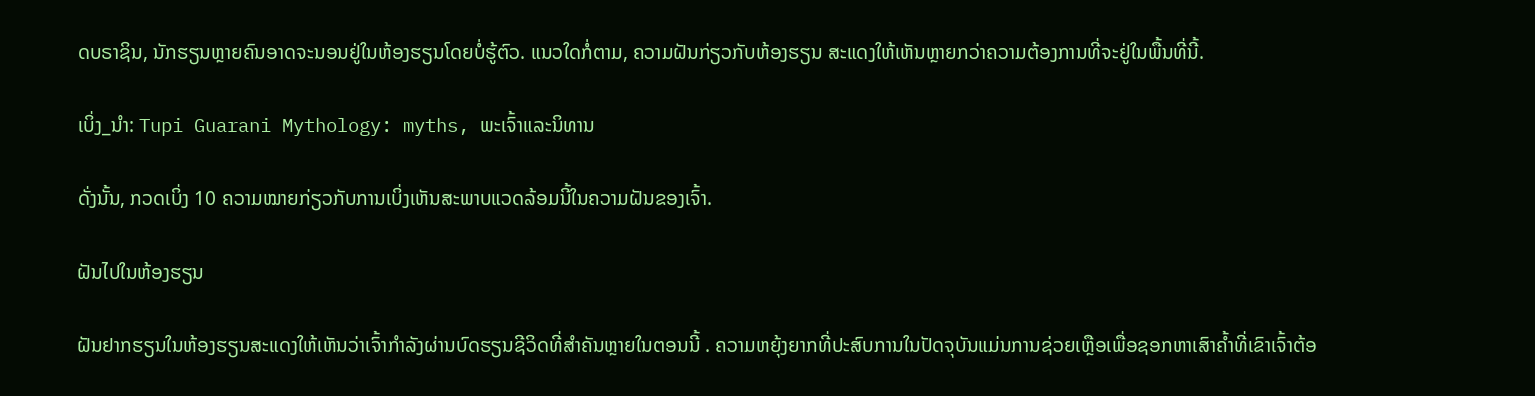ດບຣາຊິນ, ນັກຮຽນຫຼາຍຄົນອາດຈະນອນຢູ່ໃນຫ້ອງຮຽນໂດຍບໍ່ຮູ້ຕົວ. ແນວໃດກໍ່ຕາມ, ຄວາມຝັນກ່ຽວກັບຫ້ອງຮຽນ ສະແດງໃຫ້ເຫັນຫຼາຍກວ່າຄວາມຕ້ອງການທີ່ຈະຢູ່ໃນພື້ນທີ່ນີ້.

ເບິ່ງ_ນຳ: Tupi Guarani Mythology: myths, ພະເຈົ້າແລະນິທານ

ດັ່ງນັ້ນ, ກວດເບິ່ງ 10 ຄວາມໝາຍກ່ຽວກັບການເບິ່ງເຫັນສະພາບແວດລ້ອມນີ້ໃນຄວາມຝັນຂອງເຈົ້າ.

ຝັນໄປໃນຫ້ອງຮຽນ

ຝັນຢາກຮຽນໃນຫ້ອງຮຽນສະແດງໃຫ້ເຫັນວ່າເຈົ້າກຳລັງຜ່ານບົດຮຽນຊີວິດທີ່ສຳຄັນຫຼາຍໃນຕອນນີ້ . ຄວາມຫຍຸ້ງຍາກທີ່ປະສົບການໃນປັດຈຸບັນແມ່ນການຊ່ວຍເຫຼືອເພື່ອຊອກຫາເສົາຄ້ຳທີ່ເຂົາເຈົ້າຕ້ອ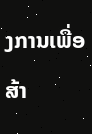ງການເພື່ອສ້າ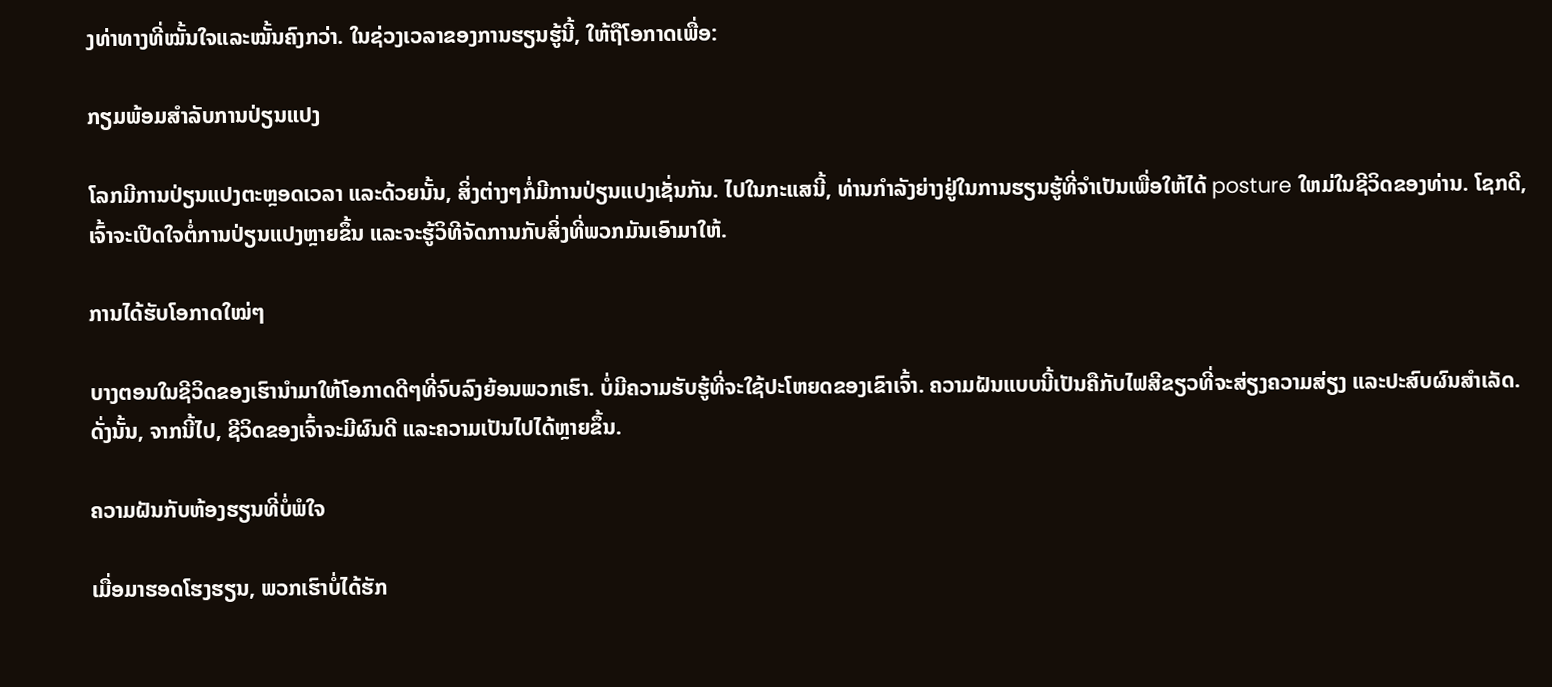ງທ່າທາງທີ່ໝັ້ນໃຈແລະໝັ້ນຄົງກວ່າ. ໃນຊ່ວງເວລາຂອງການຮຽນຮູ້ນີ້, ໃຫ້ຖືໂອກາດເພື່ອ:

ກຽມພ້ອມສໍາລັບການປ່ຽນແປງ

ໂລກມີການປ່ຽນແປງຕະຫຼອດເວລາ ແລະດ້ວຍນັ້ນ, ສິ່ງຕ່າງໆກໍ່ມີການປ່ຽນແປງເຊັ່ນກັນ. ໄປໃນກະແສນີ້, ທ່ານກໍາລັງຍ່າງຢູ່ໃນການຮຽນຮູ້ທີ່ຈໍາເປັນເພື່ອໃຫ້ໄດ້ posture ໃຫມ່ໃນຊີວິດຂອງທ່ານ. ໂຊກດີ, ເຈົ້າຈະເປີດໃຈຕໍ່ການປ່ຽນແປງຫຼາຍຂຶ້ນ ແລະຈະຮູ້ວິທີຈັດການກັບສິ່ງທີ່ພວກມັນເອົາມາໃຫ້.

ການໄດ້ຮັບໂອກາດໃໝ່ໆ

ບາງຕອນໃນຊີວິດຂອງເຮົານຳມາໃຫ້ໂອກາດດີໆທີ່ຈົບລົງຍ້ອນພວກເຮົາ. ບໍ່ມີຄວາມຮັບຮູ້ທີ່ຈະໃຊ້ປະໂຫຍດຂອງເຂົາເຈົ້າ. ຄວາມຝັນແບບນີ້ເປັນຄືກັບໄຟສີຂຽວທີ່ຈະສ່ຽງຄວາມສ່ຽງ ແລະປະສົບຜົນສຳເລັດ. ດັ່ງນັ້ນ, ຈາກນີ້ໄປ, ຊີວິດຂອງເຈົ້າຈະມີຜົນດີ ແລະຄວາມເປັນໄປໄດ້ຫຼາຍຂຶ້ນ.

ຄວາມຝັນກັບຫ້ອງຮຽນທີ່ບໍ່ພໍໃຈ

ເມື່ອມາຮອດໂຮງຮຽນ, ພວກເຮົາບໍ່ໄດ້ຮັກ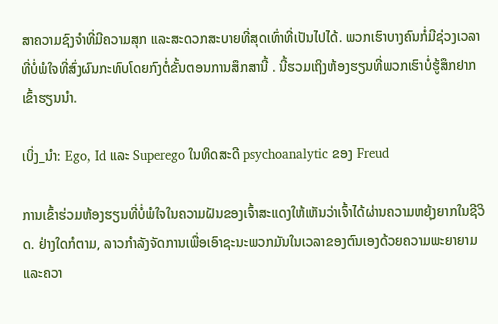ສາຄວາມຊົງຈໍາທີ່ມີຄວາມສຸກ ແລະສະດວກສະບາຍທີ່ສຸດເທົ່າທີ່ເປັນໄປໄດ້. ພວກເຮົາບາງຄົນກໍ່ມີຊ່ວງເວລາທີ່ບໍ່ພໍໃຈທີ່ສົ່ງຜົນກະທົບໂດຍກົງຕໍ່ຂັ້ນຕອນການສຶກສານີ້ . ນີ້ຮວມເຖິງຫ້ອງຮຽນທີ່ພວກເຮົາບໍ່ຮູ້ສຶກຢາກເຂົ້າຮຽນນຳ.

ເບິ່ງ_ນຳ: Ego, Id ແລະ Superego ໃນທິດສະດີ psychoanalytic ຂອງ Freud

ການເຂົ້າຮ່ວມຫ້ອງຮຽນທີ່ບໍ່ພໍໃຈໃນຄວາມຝັນຂອງເຈົ້າສະແດງໃຫ້ເຫັນວ່າເຈົ້າໄດ້ຜ່ານຄວາມຫຍຸ້ງຍາກໃນຊີວິດ. ຢ່າງໃດກໍຕາມ, ລາວກໍາລັງຈັດການເພື່ອເອົາຊະນະພວກມັນໃນເວລາຂອງຕົນເອງດ້ວຍຄວາມພະຍາຍາມແລະຄວາ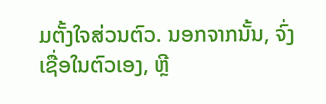ມຕັ້ງໃຈສ່ວນຕົວ. ນອກຈາກນັ້ນ, ຈົ່ງເຊື່ອໃນຕົວເອງ, ຫຼີ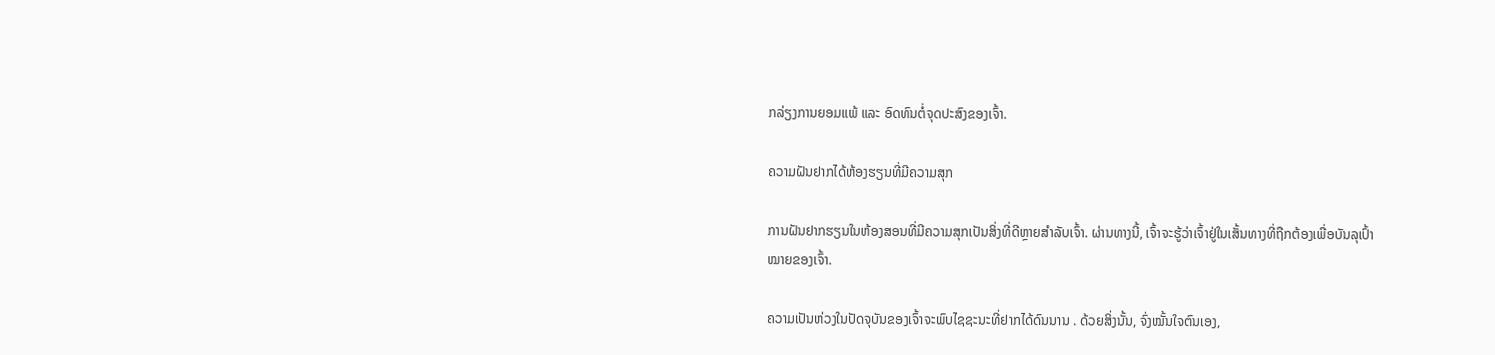ກລ່ຽງການຍອມແພ້ ແລະ ອົດທົນຕໍ່ຈຸດປະສົງຂອງເຈົ້າ.

ຄວາມຝັນຢາກໄດ້ຫ້ອງຮຽນທີ່ມີຄວາມສຸກ

ການຝັນຢາກຮຽນໃນຫ້ອງສອນທີ່ມີຄວາມສຸກເປັນສິ່ງທີ່ດີຫຼາຍສຳລັບເຈົ້າ. ຜ່ານທາງນີ້, ເຈົ້າຈະຮູ້ວ່າເຈົ້າຢູ່ໃນເສັ້ນທາງທີ່ຖືກຕ້ອງເພື່ອບັນລຸເປົ້າໝາຍຂອງເຈົ້າ.

ຄວາມເປັນຫ່ວງໃນປັດຈຸບັນຂອງເຈົ້າຈະພົບໄຊຊະນະທີ່ຢາກໄດ້ດົນນານ . ດ້ວຍສິ່ງນັ້ນ, ຈົ່ງໝັ້ນໃຈຕົນເອງ,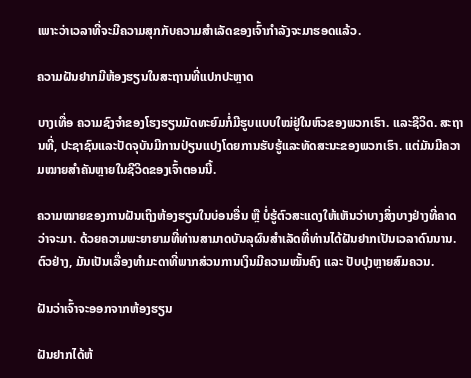ເພາະວ່າເວລາທີ່ຈະມີຄວາມສຸກກັບຄວາມສຳເລັດຂອງເຈົ້າກຳລັງຈະມາຮອດແລ້ວ.

ຄວາມຝັນຢາກມີຫ້ອງຮຽນໃນສະຖານທີ່ແປກປະຫຼາດ

ບາງເທື່ອ ຄວາມຊົງຈຳຂອງໂຮງຮຽນມັດທະຍົມກໍ່ມີຮູບແບບໃໝ່ຢູ່ໃນຫົວຂອງພວກເຮົາ. ແລະຊີວິດ. ສະຖານທີ່, ປະຊາຊົນແລະປັດຈຸບັນມີການປ່ຽນແປງໂດຍການຮັບຮູ້ແລະທັດສະນະຂອງພວກເຮົາ. ແຕ່ມັນມີຄວາມໝາຍສຳຄັນຫຼາຍໃນຊີວິດຂອງເຈົ້າຕອນນີ້.

ຄວາມໝາຍຂອງການຝັນເຖິງຫ້ອງຮຽນໃນບ່ອນອື່ນ ຫຼື ບໍ່ຮູ້ຕົວສະແດງໃຫ້ເຫັນວ່າບາງສິ່ງບາງຢ່າງທີ່ຄາດວ່າຈະມາ. ດ້ວຍຄວາມພະຍາຍາມທີ່ທ່ານສາມາດບັນລຸຜົນສໍາເລັດທີ່ທ່ານໄດ້ຝັນຢາກເປັນເວລາດົນນານ. ຕົວຢ່າງ, ມັນເປັນເລື່ອງທຳມະດາທີ່ພາກສ່ວນການເງິນມີຄວາມໝັ້ນຄົງ ແລະ ປັບປຸງຫຼາຍສົມຄວນ.

ຝັນວ່າເຈົ້າຈະອອກຈາກຫ້ອງຮຽນ

ຝັນຢາກໄດ້ຫ້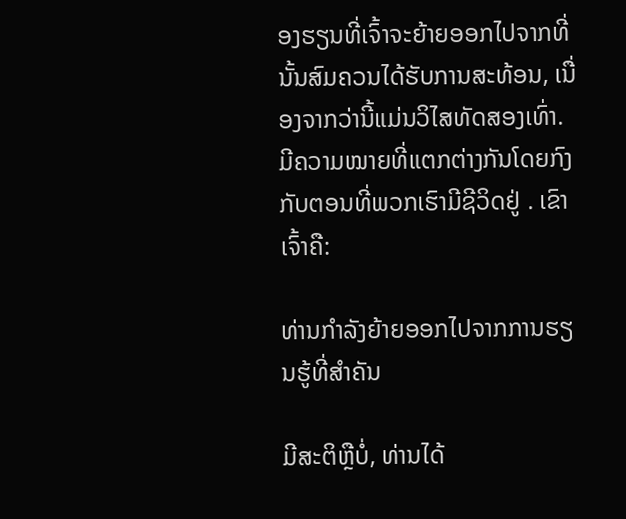ອງຮຽນທີ່ເຈົ້າຈະຍ້າຍອອກໄປຈາກທີ່ນັ້ນສົມຄວນໄດ້ຮັບການສະທ້ອນ, ເນື່ອງຈາກວ່ານີ້ແມ່ນວິໄສທັດສອງເທົ່າ. ມີຄວາມໝາຍທີ່ແຕກຕ່າງກັນໂດຍກົງກັບຕອນທີ່ພວກເຮົາມີຊີວິດຢູ່ . ເຂົາເຈົ້າຄື:

ທ່ານກໍາລັງຍ້າຍອອກໄປຈາກການຮຽນຮູ້ທີ່ສໍາຄັນ

ມີສະຕິຫຼືບໍ່, ທ່ານໄດ້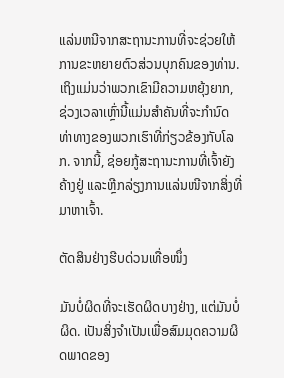ແລ່ນຫນີຈາກສະຖານະການທີ່ຈະຊ່ວຍໃຫ້ການຂະຫຍາຍຕົວສ່ວນບຸກຄົນຂອງທ່ານ. ເຖິງແມ່ນວ່າພວກເຂົາມີຄວາມຫຍຸ້ງຍາກ, ຊ່ວງເວລາເຫຼົ່ານີ້ແມ່ນສໍາຄັນທີ່ຈະກໍານົດທ່າທາງຂອງພວກເຮົາທີ່ກ່ຽວຂ້ອງກັບໂລກ. ຈາກນີ້, ຊ່ອຍກູ້ສະຖານະການທີ່ເຈົ້າຍັງຄ້າງຢູ່ ແລະຫຼີກລ່ຽງການແລ່ນໜີຈາກສິ່ງທີ່ມາຫາເຈົ້າ.

ຕັດສິນຢ່າງຮີບດ່ວນເທື່ອໜຶ່ງ

ມັນບໍ່ຜິດທີ່ຈະເຮັດຜິດບາງຢ່າງ, ແຕ່ມັນບໍ່ຜິດ. ເປັນສິ່ງຈໍາເປັນເພື່ອສົມມຸດຄວາມຜິດພາດຂອງ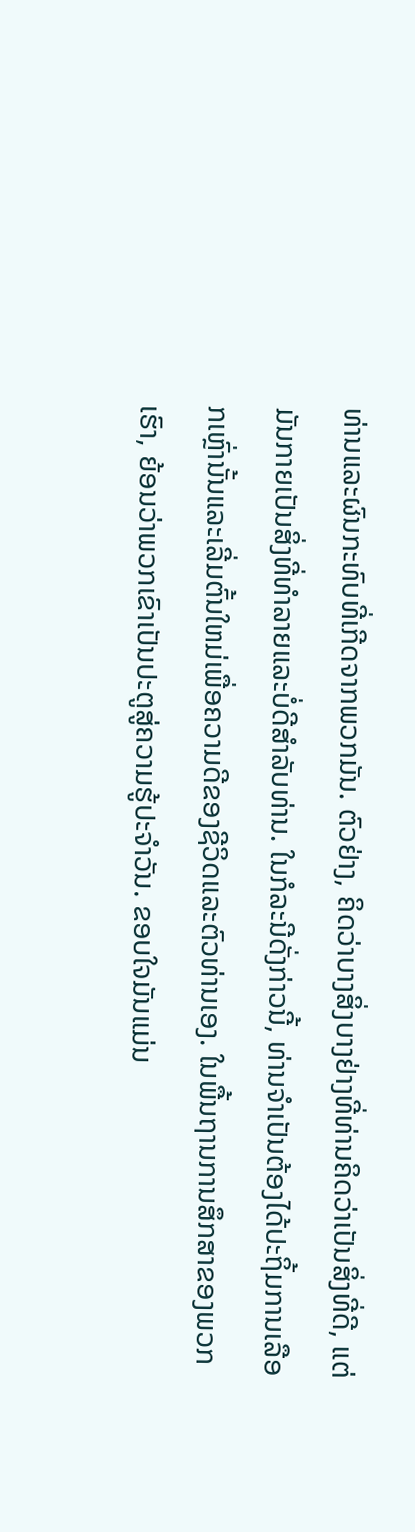ທ່ານແລະຜົນກະທົບທີ່ເກີດຈາກພວກມັນ. ຕົວຢ່າງ, ຄິດວ່າບາງສິ່ງບາງຢ່າງທີ່ທ່ານຄິດວ່າເປັນສິ່ງທີ່ດີ, ແຕ່ມັນກາຍເປັນສິ່ງທີ່ທໍາລາຍແລະບໍ່ດີສໍາລັບທ່ານ. ໃນກໍລະນີດັ່ງກ່າວນີ້, ທ່ານຈໍາເປັນຕ້ອງໄດ້ປະຖິ້ມການເລືອກເຫຼົ່ານັ້ນແລະເລີ່ມຕົ້ນໃຫມ່ເພື່ອຄວາມດີຂອງຊີວິດແລະຕົວທ່ານເອງ. ໃນພື້ນຖານການສຶກສາຂອງພວກເຮົາ, ຍ້ອນວ່າພວກເຂົາເປັນປະຕູສູ່ຄວາມຮູ້ປະຈໍາວັນ. ຂອບໃຈມັນແມ່ນ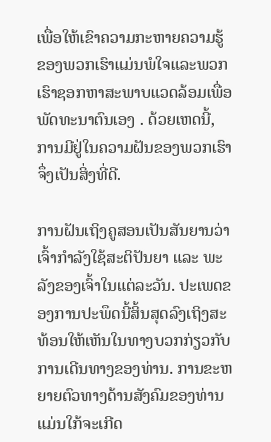ເພື່ອໃຫ້ເຂົາຄວາມກະຫາຍຄວາມຮູ້ຂອງພວກເຮົາແມ່ນພໍໃຈແລະພວກເຮົາຊອກຫາສະພາບແວດລ້ອມເພື່ອພັດທະນາຕົນເອງ . ດ້ວຍເຫດນີ້, ການມີຢູ່ໃນຄວາມຝັນຂອງພວກເຮົາຈຶ່ງເປັນສິ່ງທີ່ດີ.

ການຝັນເຖິງຄູສອນເປັນສັນຍານວ່າເຈົ້າກຳລັງໃຊ້ສະຕິປັນຍາ ແລະ ພະລັງຂອງເຈົ້າໃນແຕ່ລະວັນ. ປະເພດຂອງການປະພຶດນີ້ສິ້ນສຸດລົງເຖິງສະທ້ອນໃຫ້ເຫັນໃນທາງບວກກ່ຽວກັບການເດີນທາງຂອງທ່ານ. ການຂະຫຍາຍຕົວທາງດ້ານສັງຄົມຂອງທ່ານແມ່ນໃກ້ຈະເກີດ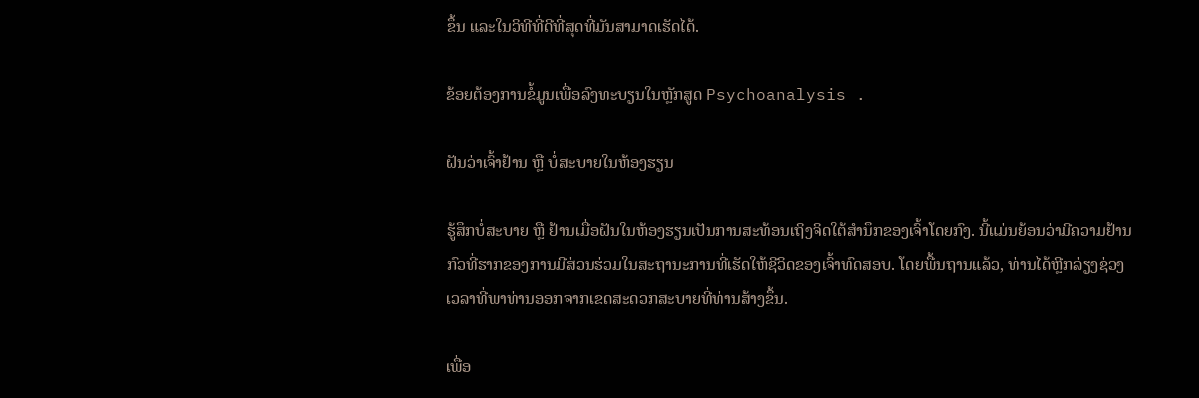ຂຶ້ນ ແລະໃນວິທີທີ່ດີທີ່ສຸດທີ່ມັນສາມາດເຮັດໄດ້.

ຂ້ອຍຕ້ອງການຂໍ້ມູນເພື່ອລົງທະບຽນໃນຫຼັກສູດ Psychoanalysis .

ຝັນວ່າເຈົ້າຢ້ານ ຫຼື ບໍ່ສະບາຍໃນຫ້ອງຮຽນ

ຮູ້ສຶກບໍ່ສະບາຍ ຫຼື ຢ້ານເມື່ອຝັນໃນຫ້ອງຮຽນເປັນການສະທ້ອນເຖິງຈິດໃຕ້ສຳນຶກຂອງເຈົ້າໂດຍກົງ. ນີ້ແມ່ນຍ້ອນວ່າມີຄວາມຢ້ານກົວທີ່ຮາກຂອງການມີສ່ວນຮ່ວມໃນສະຖານະການທີ່ເຮັດໃຫ້ຊີວິດຂອງເຈົ້າທົດສອບ. ໂດຍພື້ນຖານແລ້ວ, ທ່ານໄດ້ຫຼີກລ່ຽງຊ່ວງເວລາທີ່ພາທ່ານອອກຈາກເຂດສະດວກສະບາຍທີ່ທ່ານສ້າງຂຶ້ນ.

ເພື່ອ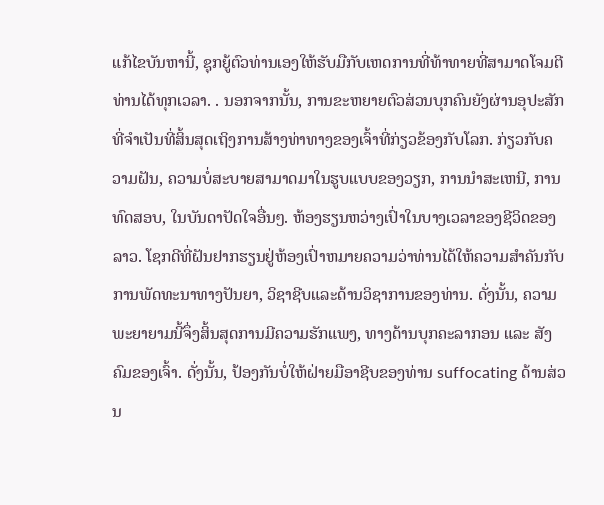ແກ້ໄຂບັນຫານີ້, ຊຸກຍູ້ຕົວທ່ານເອງໃຫ້ຮັບມືກັບເຫດການທີ່ທ້າທາຍທີ່ສາມາດໂຈມຕີທ່ານໄດ້ທຸກເວລາ. . ນອກຈາກນັ້ນ, ການຂະຫຍາຍຕົວສ່ວນບຸກຄົນຍັງຜ່ານອຸປະສັກທີ່ຈໍາເປັນທີ່ສິ້ນສຸດເຖິງການສ້າງທ່າທາງຂອງເຈົ້າທີ່ກ່ຽວຂ້ອງກັບໂລກ. ກ່ຽວກັບຄວາມຝັນ, ຄວາມບໍ່ສະບາຍສາມາດມາໃນຮູບແບບຂອງວຽກ, ການນໍາສະເຫນີ, ການທົດສອບ, ໃນບັນດາປັດໃຈອື່ນໆ. ຫ້ອງຮຽນຫວ່າງເປົ່າໃນບາງເວລາຂອງຊີວິດຂອງລາວ. ໂຊກດີທີ່ຝັນຢາກຮຽນຢູ່ຫ້ອງເປົ່າຫມາຍຄວາມວ່າທ່ານໄດ້ໃຫ້ຄວາມສໍາຄັນກັບການພັດທະນາທາງປັນຍາ, ວິຊາຊີບແລະດ້ານວິຊາການຂອງທ່ານ. ດັ່ງນັ້ນ, ຄວາມພະຍາຍາມນີ້ຈຶ່ງສິ້ນສຸດການມີຄວາມຮັກແພງ, ທາງດ້ານບຸກຄະລາກອນ ແລະ ສັງຄົມຂອງເຈົ້າ. ດັ່ງນັ້ນ, ປ້ອງກັນບໍ່ໃຫ້ຝ່າຍມືອາຊີບຂອງທ່ານ suffocating ດ້ານສ່ວນ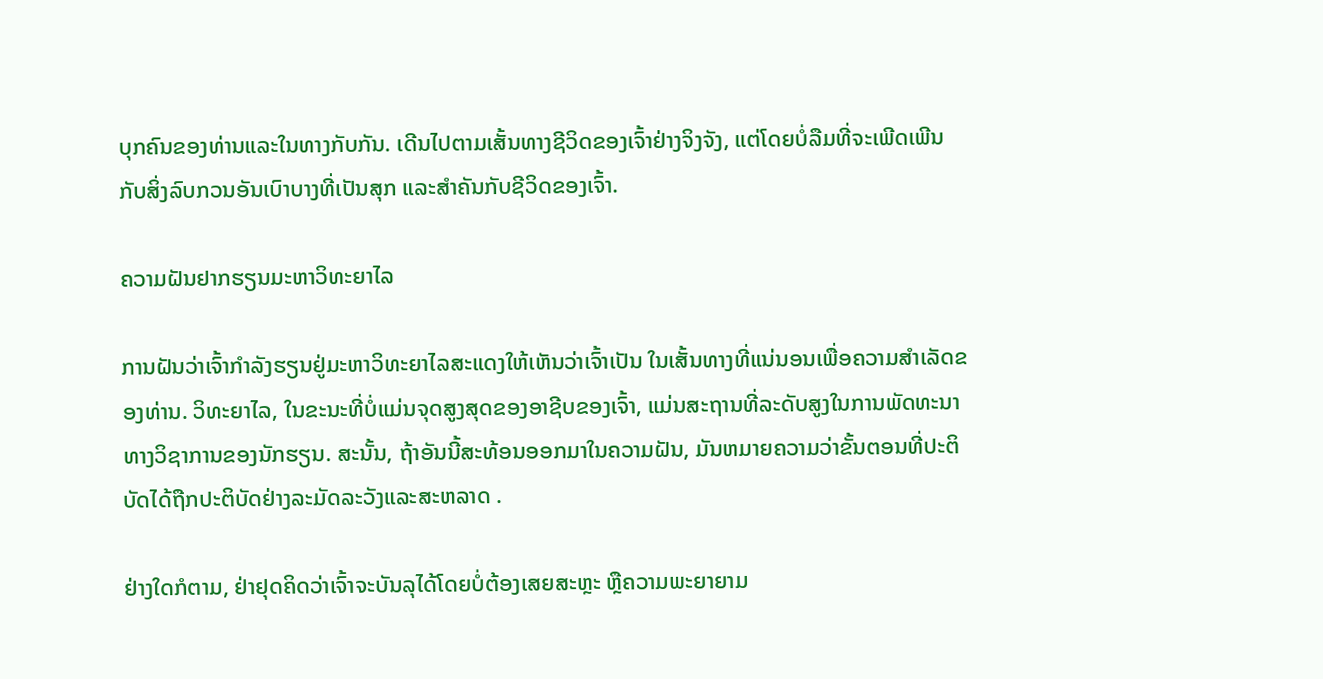ບຸກຄົນຂອງທ່ານແລະໃນທາງກັບກັນ. ເດີນໄປຕາມເສັ້ນທາງຊີວິດຂອງເຈົ້າຢ່າງຈິງຈັງ, ແຕ່ໂດຍບໍ່ລືມທີ່ຈະເພີດເພີນກັບສິ່ງລົບກວນອັນເບົາບາງທີ່ເປັນສຸກ ແລະສຳຄັນກັບຊີວິດຂອງເຈົ້າ.

ຄວາມຝັນຢາກຮຽນມະຫາວິທະຍາໄລ

ການຝັນວ່າເຈົ້າກຳລັງຮຽນຢູ່ມະຫາວິທະຍາໄລສະແດງໃຫ້ເຫັນວ່າເຈົ້າເປັນ ໃນເສັ້ນທາງທີ່ແນ່ນອນເພື່ອຄວາມສໍາເລັດຂອງທ່ານ. ວິທະຍາໄລ, ໃນຂະນະທີ່ບໍ່ແມ່ນຈຸດສູງສຸດຂອງອາຊີບຂອງເຈົ້າ, ແມ່ນສະຖານທີ່ລະດັບສູງໃນການພັດທະນາທາງວິຊາການຂອງນັກຮຽນ. ສະນັ້ນ, ຖ້າອັນນີ້ສະທ້ອນອອກມາໃນຄວາມຝັນ, ມັນຫມາຍຄວາມວ່າຂັ້ນຕອນທີ່ປະຕິບັດໄດ້ຖືກປະຕິບັດຢ່າງລະມັດລະວັງແລະສະຫລາດ .

ຢ່າງໃດກໍຕາມ, ຢ່າຢຸດຄິດວ່າເຈົ້າຈະບັນລຸໄດ້ໂດຍບໍ່ຕ້ອງເສຍສະຫຼະ ຫຼືຄວາມພະຍາຍາມ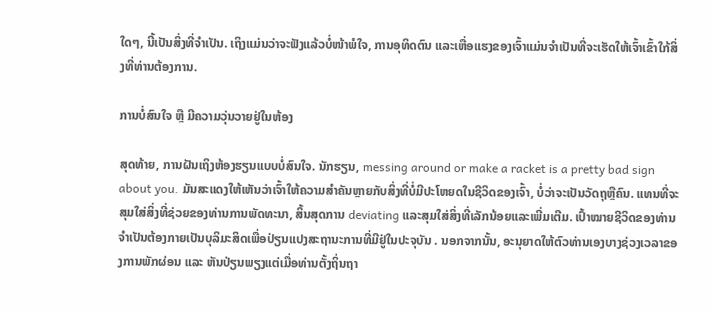ໃດໆ, ນີ້ເປັນສິ່ງທີ່ຈໍາເປັນ. ເຖິງແມ່ນວ່າຈະຟັງແລ້ວບໍ່ໜ້າພໍໃຈ, ການອຸທິດຕົນ ແລະເຫື່ອແຮງຂອງເຈົ້າແມ່ນຈຳເປັນທີ່ຈະເຮັດໃຫ້ເຈົ້າເຂົ້າໃກ້ສິ່ງທີ່ທ່ານຕ້ອງການ.

ການບໍ່ສົນໃຈ ຫຼື ມີຄວາມວຸ່ນວາຍຢູ່ໃນຫ້ອງ

ສຸດທ້າຍ, ການຝັນເຖິງຫ້ອງຮຽນແບບບໍ່ສົນໃຈ. ນັກຮຽນ, messing around or make a racket is a pretty bad sign about you. ມັນສະແດງໃຫ້ເຫັນວ່າເຈົ້າໃຫ້ຄວາມສໍາຄັນຫຼາຍກັບສິ່ງທີ່ບໍ່ມີປະໂຫຍດໃນຊີວິດຂອງເຈົ້າ, ບໍ່ວ່າຈະເປັນວັດຖຸຫຼືຄົນ. ແທນທີ່ຈະສຸມໃສ່ສິ່ງທີ່ຊ່ວຍຂອງທ່ານການພັດທະນາ, ສິ້ນສຸດການ deviating ແລະສຸມໃສ່ສິ່ງທີ່ເລັກນ້ອຍແລະເພີ່ມເຕີມ. ເປົ້າໝາຍຊີວິດຂອງທ່ານຈຳເປັນຕ້ອງກາຍເປັນບຸລິມະສິດເພື່ອປ່ຽນແປງສະຖານະການທີ່ມີຢູ່ໃນປະຈຸບັນ . ນອກຈາກນັ້ນ, ອະນຸຍາດໃຫ້ຕົວທ່ານເອງບາງຊ່ວງເວລາຂອງການພັກຜ່ອນ ແລະ ຫັນປ່ຽນພຽງແຕ່ເມື່ອທ່ານຕັ້ງຖິ່ນຖາ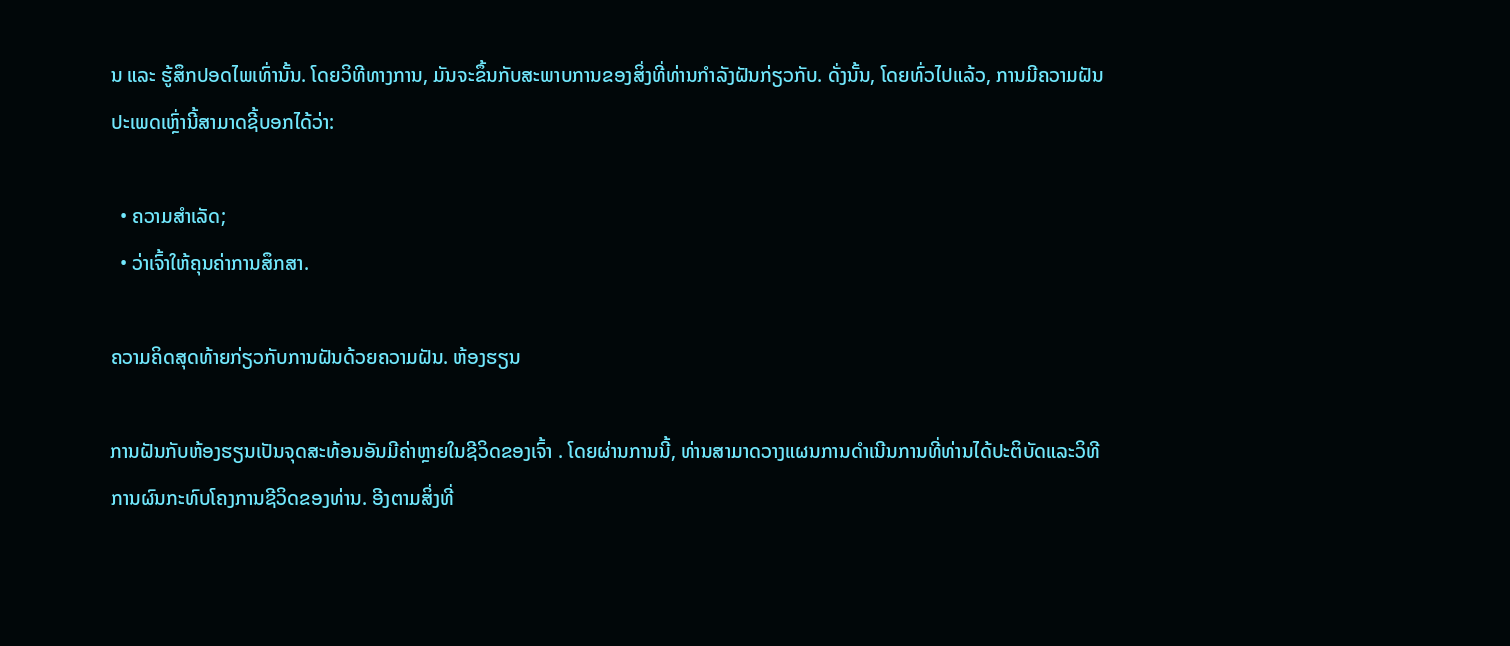ນ ແລະ ຮູ້ສຶກປອດໄພເທົ່ານັ້ນ. ໂດຍວິທີທາງການ, ມັນຈະຂຶ້ນກັບສະພາບການຂອງສິ່ງທີ່ທ່ານກໍາລັງຝັນກ່ຽວກັບ. ດັ່ງນັ້ນ, ໂດຍທົ່ວໄປແລ້ວ, ການມີຄວາມຝັນປະເພດເຫຼົ່ານີ້ສາມາດຊີ້ບອກໄດ້ວ່າ:

  • ຄວາມສຳເລັດ;
  • ວ່າເຈົ້າໃຫ້ຄຸນຄ່າການສຶກສາ.

ຄວາມຄິດສຸດທ້າຍກ່ຽວກັບການຝັນດ້ວຍຄວາມຝັນ. ຫ້ອງຮຽນ

ການຝັນກັບຫ້ອງຮຽນເປັນຈຸດສະທ້ອນອັນມີຄ່າຫຼາຍໃນຊີວິດຂອງເຈົ້າ . ໂດຍຜ່ານການນີ້, ທ່ານສາມາດວາງແຜນການດໍາເນີນການທີ່ທ່ານໄດ້ປະຕິບັດແລະວິທີການຜົນກະທົບໂຄງການຊີວິດຂອງທ່ານ. ອີງຕາມສິ່ງທີ່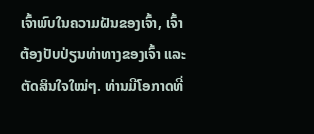ເຈົ້າພົບໃນຄວາມຝັນຂອງເຈົ້າ, ເຈົ້າຕ້ອງປັບປ່ຽນທ່າທາງຂອງເຈົ້າ ແລະ ຕັດສິນໃຈໃໝ່ໆ. ທ່ານມີໂອກາດທີ່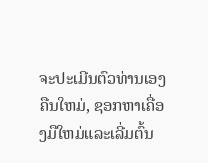ຈະປະເມີນຕົວທ່ານເອງຄືນໃຫມ່, ຊອກຫາເຄື່ອງມືໃຫມ່ແລະເລີ່ມຕົ້ນ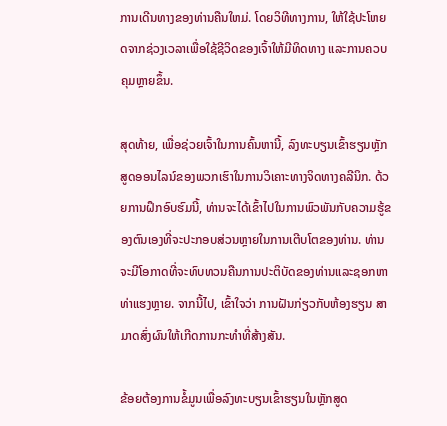ການເດີນທາງຂອງທ່ານຄືນໃຫມ່. ໂດຍວິທີທາງການ, ໃຫ້ໃຊ້ປະໂຫຍດຈາກຊ່ວງເວລາເພື່ອໃຊ້ຊີວິດຂອງເຈົ້າໃຫ້ມີທິດທາງ ແລະການຄວບຄຸມຫຼາຍຂຶ້ນ.

ສຸດທ້າຍ, ເພື່ອຊ່ວຍເຈົ້າໃນການຄົ້ນຫານີ້, ລົງທະບຽນເຂົ້າຮຽນຫຼັກສູດອອນໄລນ໌ຂອງພວກເຮົາໃນການວິເຄາະທາງຈິດທາງຄລີນິກ. ດ້ວຍການຝຶກອົບຮົມນີ້, ທ່ານຈະໄດ້ເຂົ້າໄປໃນການພົວພັນກັບຄວາມຮູ້ຂອງຕົນເອງທີ່ຈະປະກອບສ່ວນຫຼາຍໃນການເຕີບໂຕຂອງທ່ານ. ທ່ານຈະມີໂອກາດທີ່ຈະທົບທວນຄືນການປະຕິບັດຂອງທ່ານແລະຊອກຫາທ່າແຮງຫຼາຍ. ຈາກນີ້ໄປ, ເຂົ້າໃຈວ່າ ການຝັນກ່ຽວກັບຫ້ອງຮຽນ ສາມາດສົ່ງຜົນໃຫ້ເກີດການກະທຳທີ່ສ້າງສັນ.

ຂ້ອຍຕ້ອງການຂໍ້ມູນເພື່ອລົງທະບຽນເຂົ້າຮຽນໃນຫຼັກສູດ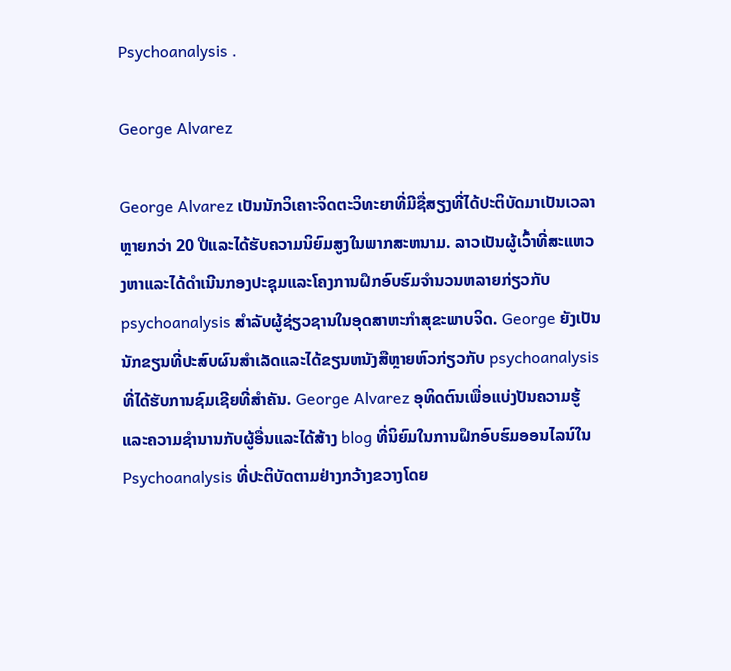Psychoanalysis .

George Alvarez

George Alvarez ເປັນນັກວິເຄາະຈິດຕະວິທະຍາທີ່ມີຊື່ສຽງທີ່ໄດ້ປະຕິບັດມາເປັນເວລາຫຼາຍກວ່າ 20 ປີແລະໄດ້ຮັບຄວາມນິຍົມສູງໃນພາກສະຫນາມ. ລາວເປັນຜູ້ເວົ້າທີ່ສະແຫວງຫາແລະໄດ້ດໍາເນີນກອງປະຊຸມແລະໂຄງການຝຶກອົບຮົມຈໍານວນຫລາຍກ່ຽວກັບ psychoanalysis ສໍາລັບຜູ້ຊ່ຽວຊານໃນອຸດສາຫະກໍາສຸຂະພາບຈິດ. George ຍັງເປັນນັກຂຽນທີ່ປະສົບຜົນສໍາເລັດແລະໄດ້ຂຽນຫນັງສືຫຼາຍຫົວກ່ຽວກັບ psychoanalysis ທີ່ໄດ້ຮັບການຊົມເຊີຍທີ່ສໍາຄັນ. George Alvarez ອຸທິດຕົນເພື່ອແບ່ງປັນຄວາມຮູ້ແລະຄວາມຊໍານານກັບຜູ້ອື່ນແລະໄດ້ສ້າງ blog ທີ່ນິຍົມໃນການຝຶກອົບຮົມອອນໄລນ໌ໃນ Psychoanalysis ທີ່ປະຕິບັດຕາມຢ່າງກວ້າງຂວາງໂດຍ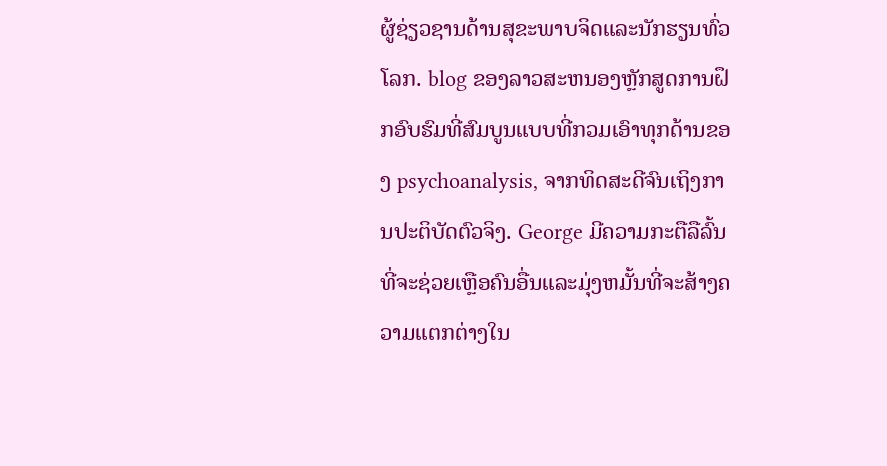ຜູ້ຊ່ຽວຊານດ້ານສຸຂະພາບຈິດແລະນັກຮຽນທົ່ວໂລກ. blog ຂອງລາວສະຫນອງຫຼັກສູດການຝຶກອົບຮົມທີ່ສົມບູນແບບທີ່ກວມເອົາທຸກດ້ານຂອງ psychoanalysis, ຈາກທິດສະດີຈົນເຖິງການປະຕິບັດຕົວຈິງ. George ມີຄວາມກະຕືລືລົ້ນທີ່ຈະຊ່ວຍເຫຼືອຄົນອື່ນແລະມຸ່ງຫມັ້ນທີ່ຈະສ້າງຄວາມແຕກຕ່າງໃນ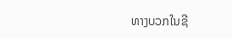ທາງບວກໃນຊີ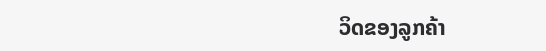ວິດຂອງລູກຄ້າ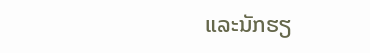ແລະນັກຮຽ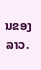ນຂອງລາວ.